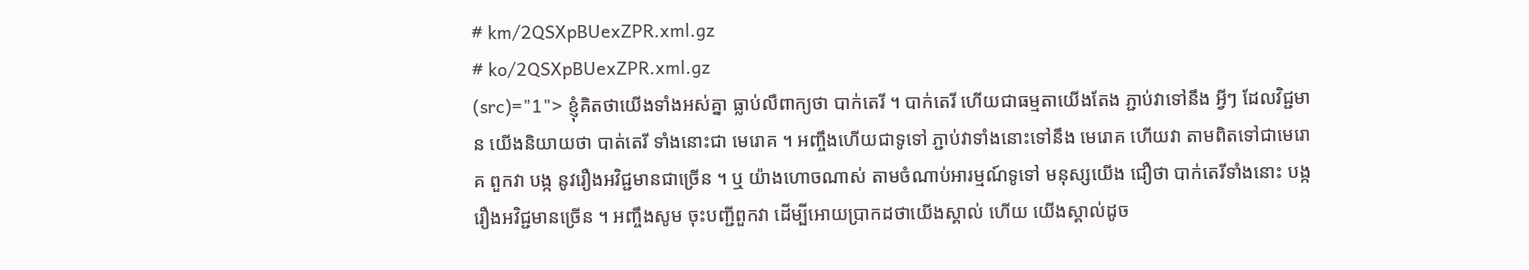# km/2QSXpBUexZPR.xml.gz
# ko/2QSXpBUexZPR.xml.gz
(src)="1"> ខ្ញុំគិតថាយើងទាំងអស់គ្នា ធ្លាប់លឺពាក្យថា បាក់តេរី ។ បាក់តេរី ហើយជាធម្មតាយើងតែង ភ្ជាប់វាទៅនឹង អ្វីៗ ដែលវិជ្ជមាន យើងនិយាយថា បាត់តេរី ទាំងនោះជា មេរោគ ។ អញ្ចឹងហើយជាទូទៅ ភ្ជាប់វាទាំងនោះទៅនឹង មេរោគ ហើយវា តាមពិតទៅជាមេរោគ ពួកវា បង្ក នូវរឿងអវិជ្ជមានជាច្រើន ។ ឬ យ៉ាងហោចណាស់ តាមចំណាប់អារម្មណ៍ទូទៅ មនុស្សយើង ជឿថា បាក់តេរីទាំងនោះ បង្ក រឿងអវិជ្ជមានច្រើន ។ អញ្ចឹងសូម ចុះបញ្ជីពួកវា ដើម្បីអោយប្រាកដថាយើងស្គាល់ ហើយ យើងស្គាល់ដូច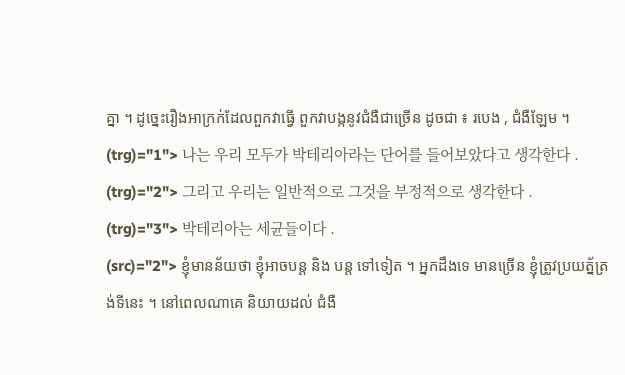គ្នា ។ ដូច្នេះរឿងអាក្រក់ដែលពួកវាធ្វើ ពួកវាបង្កនូវជំងឺជាច្រើន ដូចជា ៖ របេង , ជំងឺឡែម ។
(trg)="1"> 나는 우리 모두가 박테리아라는 단어를 들어보았다고 생각한다 .
(trg)="2"> 그리고 우리는 일반적으로 그것을 부정적으로 생각한다 .
(trg)="3"> 박테리아는 세균들이다 .
(src)="2"> ខ្ញុំមានន័យថា ខ្ញុំអាចបន្ត និង បន្ត ទៅទៀត ។ អ្នកដឹងទេ មានច្រើន ខ្ញុំត្រូវប្រយត្ន័ត្រង់ទីនេះ ។ នៅពេលណាគេ និយាយដល់ ជំងឺ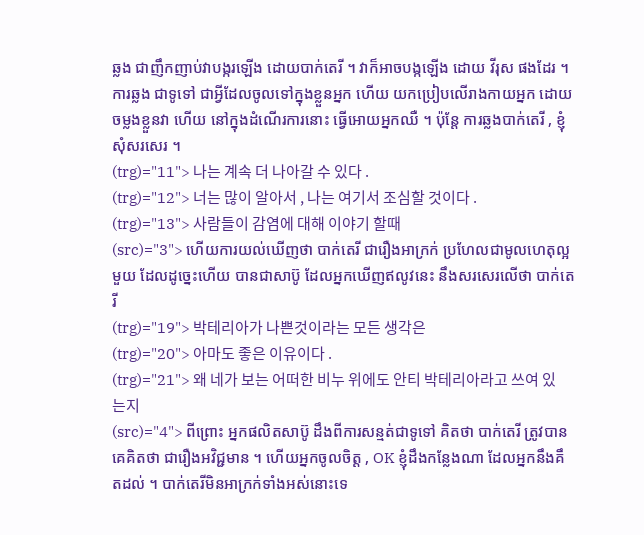ឆ្លង ជាញឹកញាប់វាបង្ករឡើង ដោយបាក់តេរី ។ វាក៏អាចបង្កឡើង ដោយ វីរុស ផងដែរ ។ ការឆ្លង ជាទូទៅ ជាអ្វីដែលចូលទៅក្នុងខ្លួនអ្នក ហើយ យកប្រៀបលើរាងកាយអ្នក ដោយចម្លងខ្លួនវា ហើយ នៅក្នុងដំណើរការនោះ ធ្វើអោយអ្នកឈឺ ។ ប៉ុន្តែ ការឆ្លងបាក់តេរី , ខ្ញុំសុំសរសេរ ។
(trg)="11"> 나는 계속 더 나아갈 수 있다 .
(trg)="12"> 너는 많이 알아서 , 나는 여기서 조심할 것이다 .
(trg)="13"> 사람들이 감염에 대해 이야기 할때
(src)="3"> ហើយការយល់ឃើញថា បាក់តេរី ជារឿងអាក្រក់ ប្រហែលជាមូលហេតុល្អមួយ ដែលដូច្នេះហើយ បានជាសាប៊ូ ដែលអ្នកឃើញឥលូវនេះ នឹងសរសេរលើថា បាក់តេរី
(trg)="19"> 박테리아가 나쁜것이라는 모든 생각은
(trg)="20"> 아마도 좋은 이유이다 .
(trg)="21"> 왜 네가 보는 어떠한 비누 위에도 안티 박테리아라고 쓰여 있는지
(src)="4"> ពីព្រោះ អ្នកផលិតសាប៊ូ ដឹងពីការសន្មត់ជាទូទៅ គិតថា បាក់តេរី ត្រូវបានគេគិតថា ជារឿងអវិជ្ជមាន ។ ហើយអ្នកចូលចិត្ត , OK ខ្ញុំដឹងកន្លែងណា ដែលអ្នកនឹងគឹតដល់ ។ បាក់តេរីមិនអាក្រក់ទាំងអស់នោះទេ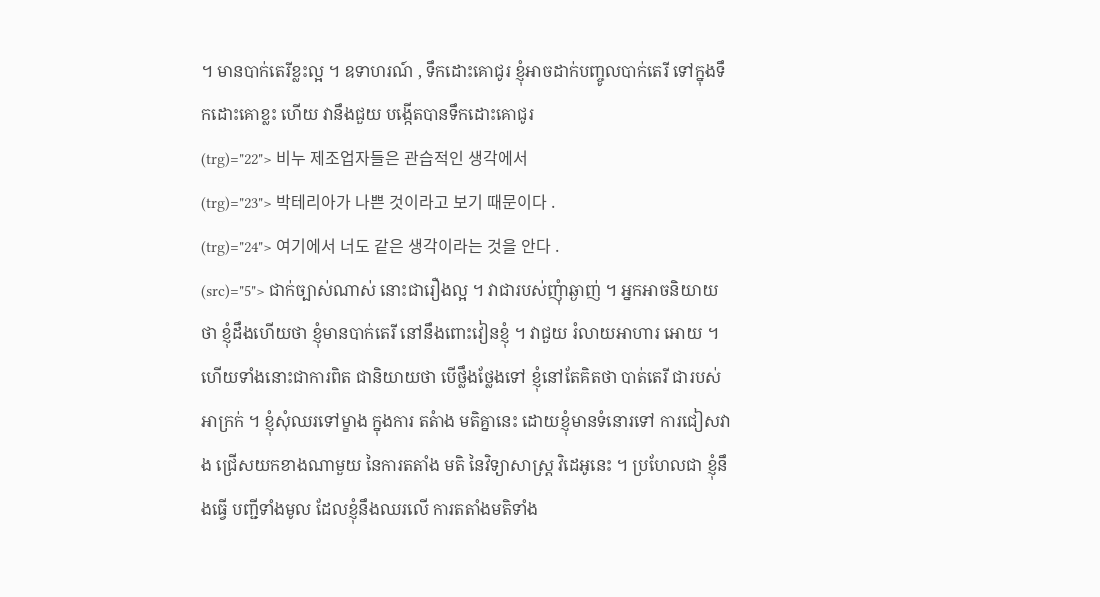។ មានបាក់តេរីខ្លះល្អ ។ ឧទាហរណ៍ , ទឹកដោះគោជូរ ខ្ញុំអាចដាក់បញ្ចូលបាក់តេរី ទៅក្នុងទឹកដោះគោខ្លះ ហើយ វានឹងជួយ បង្កើតបានទឹកដោះគោជូរ
(trg)="22"> 비누 제조업자들은 관습적인 생각에서
(trg)="23"> 박테리아가 나쁜 것이라고 보기 때문이다 .
(trg)="24"> 여기에서 너도 같은 생각이라는 것을 안다 .
(src)="5"> ជាក់ច្បាស់ណាស់ នោះជារឿងល្អ ។ វាជារបស់ញុំាឆ្ងាញ់ ។ អ្នកអាចនិយាយថា ខ្ញុំដឹងហើយថា ខ្ញុំមានបាក់តេរី នៅនឹងពោះវៀនខ្ញុំ ។ វាជួយ រំលាយអាហារ អោយ ។ ហើយទាំងនោះជាការពិត ជានិយាយថា បើថ្លឹងថ្លែងទៅ ខ្ញុំនៅតែគិតថា បាត់តេរី ជារបស់អាក្រក់ ។ ខ្ញុំសុំឈរទៅម្ខាង ក្នុងការ តតំាង មតិគ្នានេះ ដោយខ្ញុំមានទំនោរទៅ ការជៀសវាង ជ្រើសយកខាងណាមួយ នៃការតតាំង មតិ នៃវិទ្យាសាស្ត្រ វិដេអូនេះ ។ ប្រហែលជា ខ្ញុំនឹងធ្វើ បញ្ជីទាំងមូល ដែលខ្ញុំនឹងឈរលើ ការតតាំងមតិទាំង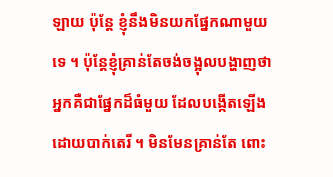ឡាយ ប៉ុន្តែ ខ្ញុំនឹងមិនយកផ្នែកណាមួយទេ ។ ប៉ុន្តែខ្ញុំគ្រាន់តែចង់ចង្អុលបង្ហាញថា អ្នកគឺជាផ្នែកដ៏ធំមួយ ដែលបង្កើតឡើងដោយបាក់តេរី ។ មិនមែនគ្រាន់តែ ពោះ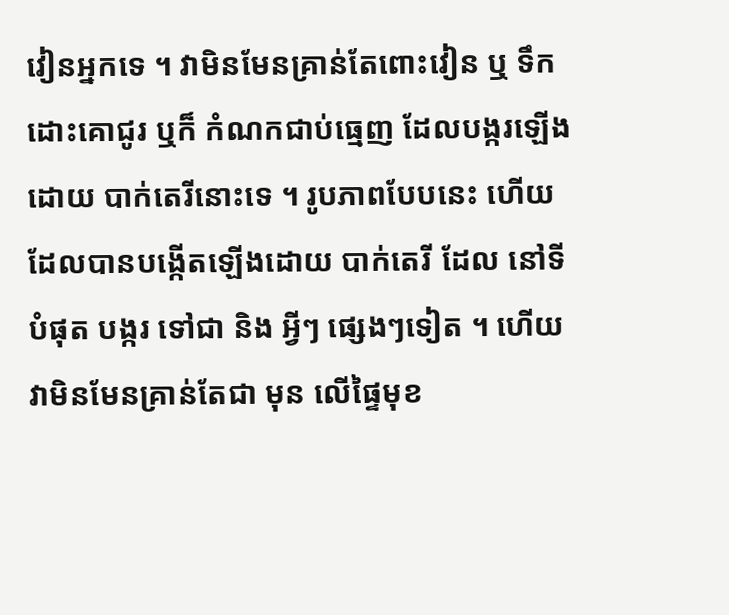វៀនអ្នកទេ ។ វាមិនមែនគ្រាន់តែពោះវៀន ឬ ទឹកដោះគោជូរ ឬក៏ កំណកជាប់ធ្មេញ ដែលបង្ករឡើងដោយ បាក់តេរីនោះទេ ។ រូបភាពបែបនេះ ហើយដែលបានបង្កើតឡើងដោយ បាក់តេរី ដែល នៅទីបំផុត បង្ករ ទៅជា និង អ្វីៗ ផ្សេងៗទៀត ។ ហើយវាមិនមែនគ្រាន់តែជា មុន លើផ្ទៃមុខ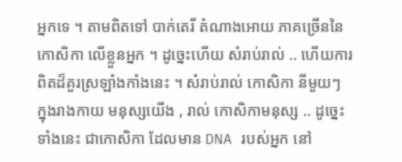អ្នកទេ ។ តាមពិតទៅ បាក់តេរី តំណាងអោយ ភាគច្រើននៃ កោសិកា លើខ្លួនអ្នក ។ ដូច្នេះហើយ សំរាប់រាល់ .. ហើយការពិតដ៏គួរស្រឡាំងកាំងនេះ ។ សំរាប់រាល់ កោសិកា នីមួយៗ ក្នុងរាងកាយ មនុស្សយើង , រាល់ កោសិកាមនុស្ស .. ដូច្នេះទាំងនេះ ជាកោសិកា ដែលមាន DNA របស់អ្នក នៅ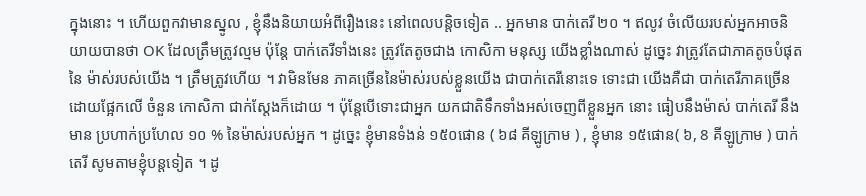ក្នុងនោះ ។ ហើយពួកវាមានស្នូល , ខ្ញុំនឹងនិយាយអំពីរឿងនេះ នៅពេលបន្តិចទៀត .. អ្នកមាន បាក់តេរី ២០ ។ ឥលូវ ចំលើយរបស់អ្នកអាចនិយាយបានថា OK ដែលត្រឹមត្រូវល្មម ប៉ុន្តែ បាក់តេរីទាំងនេះ ត្រូវតែតូចជាង កោសិកា មនុស្ស យើងខ្លាំងណាស់ ដូច្នេះ វាត្រូវតែជាភាគតូចបំផុត នៃ ម៉ាស់របស់យើង ។ ត្រឹមត្រូវហើយ ។ វាមិនមែន ភាគច្រើននៃម៉ាស់របស់ខ្លួនយើង ជាបាក់តេរីនោះទេ ទោះជា យើងគឺជា បាក់តេរីភាគច្រើន ដោយផ្អែកលើ ចំនួន កោសិកា ជាក់ស្តែងក៏ដោយ ។ ប៉ុន្តែបើទោះជាអ្នក យកជាតិទឹកទាំងអស់ចេញពីខ្លួនអ្នក នោះ ធៀបនឹងម៉ាស់ បាក់តេរី នឹងមាន ប្រហាក់ប្រហែល ១០ % នៃម៉ាស់របស់អ្នក ។ ដូច្នេះ ខ្ញុំមានទំងន់ ១៥០ផោន ( ៦៨ គីឡូក្រាម ) , ខ្ញុំមាន ១៥ផោន( ៦, 8 គីឡូក្រាម ) បាក់តេរី សូមតាមខ្ញុំបន្តទៀត ។ ដូ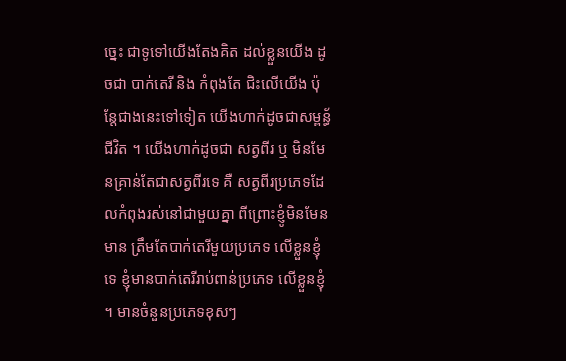ច្នេះ ជាទូទៅយើងតែងគិត ដល់ខ្លួនយើង ដូចជា បាក់តេរី និង កំពុងតែ ជិះលើយើង ប៉ុន្តែជាងនេះទៅទៀត យើងហាក់ដូចជាសម្ពន្ធ័ជីវិត ។ យើងហាក់ដូចជា សត្វពីរ ឬ មិនមែនគ្រាន់តែជាសត្វពីរទេ គឺ សត្វពីរប្រភេទដែលកំពុងរស់នៅជាមួយគ្នា ពីព្រោះខ្ញូំមិនមែនមាន ត្រឹមតែបាក់តេរីមួយប្រភេទ លើខ្លួនខ្ញុំទេ ខ្ញុំមានបាក់តេរីរាប់ពាន់ប្រភេទ លើខ្លួនខ្ញុំ ។ មានចំនួនប្រភេទខុសៗ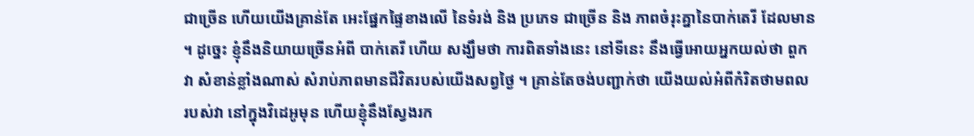ជាច្រើន ហើយយើងគ្រាន់តែ អេះផ្នែកផ្ទៃខាងលើ នៃទំរង់ និង ប្រភេទ ជាច្រើន និង ភាពចំរុះគ្នានៃបាក់តេរី ដែលមាន ។ ដូច្នេះ ខ្ញុំនឹងនិយាយច្រើនអំពី បាក់តេរី ហើយ សង្ឃឹមថា ការពិតទាំងនេះ នៅទីនេះ នឹងធ្វើអោយអ្នកយល់ថា ពួកវា សំខាន់ខ្លាំងណាស់ សំរាប់ភាពមានជីវិតរបស់យើងសព្វថ្ងៃ ។ គ្រាន់តែចង់បញ្ជាក់ថា យើងយល់អំពីកំរិតថាមពល របស់វា នៅក្នុងវិដេអូមុន ហើយខ្ញុំនឹងស្វែងរក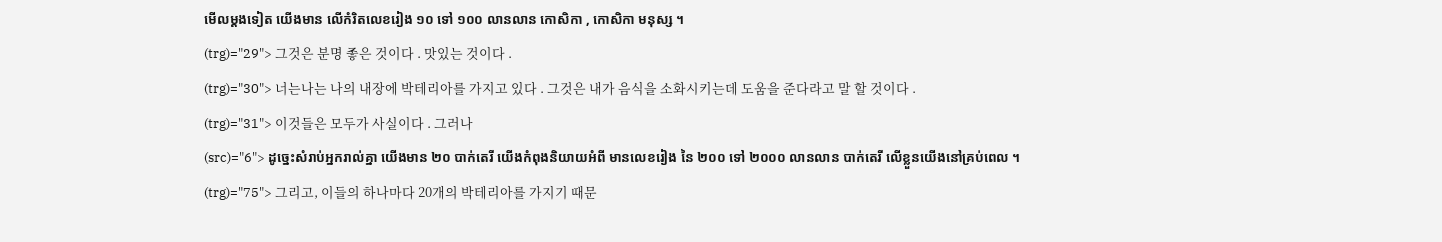មើលម្តងទៀត យើងមាន លើកំរិតលេខរៀង ១០ ទៅ ១០០ លានលាន កោសិកា , កោសិកា មនុស្ស ។
(trg)="29"> 그것은 분명 좋은 것이다 . 맛있는 것이다 .
(trg)="30"> 너는나는 나의 내장에 박테리아를 가지고 있다 . 그것은 내가 음식을 소화시키는데 도움을 준다라고 말 할 것이다 .
(trg)="31"> 이것들은 모두가 사실이다 . 그러나
(src)="6"> ដូច្នេះសំរាប់អ្នករាល់គ្នា យើងមាន ២០ បាក់តេរី យើងកំពុងនិយាយអំពី មានលេខរៀង នៃ ២០០ ទៅ ២០០០ លានលាន បាក់តេរី លើខ្លួនយើងនៅគ្រប់ពេល ។
(trg)="75"> 그리고, 이들의 하나마다 20개의 박테리아를 가지기 때문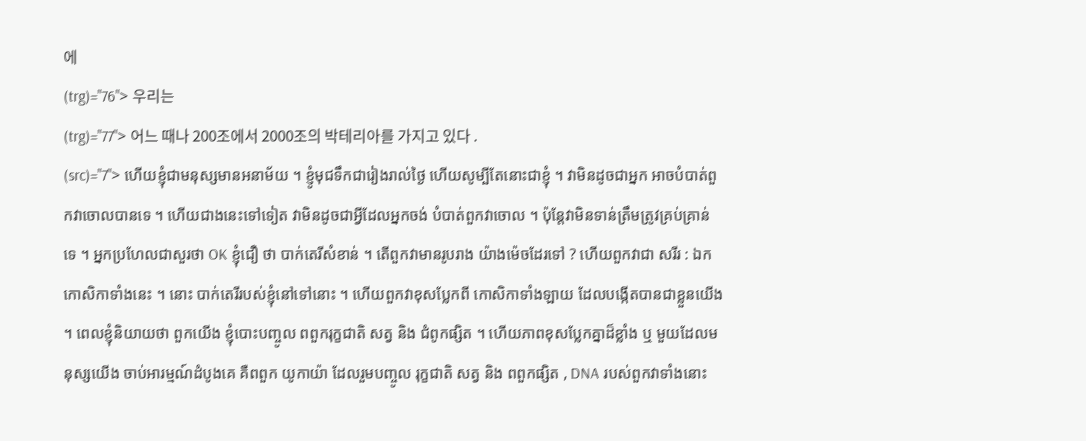에
(trg)="76"> 우리는
(trg)="77"> 어느 때나 200조에서 2000조의 박테리아를 가지고 있다 .
(src)="7"> ហើយខ្ញុំជាមនុស្សមានអនាម័យ ។ ខ្ញូំមុជទឹកជារៀងរាល់ថ្ងៃ ហើយសូម្បីតែនោះជាខ្ញុំ ។ វាមិនដូចជាអ្នក អាចបំបាត់ពួកវាចោលបានទេ ។ ហើយជាងនេះទៅទៀត វាមិនដូចជាអ្វីដែលអ្នកចង់ បំបាត់ពួកវាចោល ។ ប៉ុន្តែវាមិនទាន់ត្រឹមត្រូវគ្រប់គ្រាន់ទេ ។ អ្នកប្រហែលជាសួរថា OK ខ្ញុំជឿ ថា បាក់តេរីសំខាន់ ។ តើពួកវាមានរូបរាង យ៉ាងម៉េចដែរទៅ ? ហើយពួកវាជា សរីរ : ឯកកោសិកាទាំងនេះ ។ នោះ បាក់តេរីរបស់ខ្ញុំនៅទៅនោះ ។ ហើយពួកវាខុសប្លែកពី កោសិកាទាំងឡាយ ដែលបង្កើតបានជាខ្លួនយើង ។ ពេលខ្ញុំនិយាយថា ពួកយើង ខ្ញុំបោះបញ្ចូល ពពួករុក្ខជាតិ សត្វ និង ជំពូកផ្សិត ។ ហើយភាពខុសប្លែកគ្នាដ៏ខ្លាំង ឬ មួយដែលមនុស្សយើង ចាប់អារម្មណ៍ដំបូងគេ គឺពពួក យូកាយ៉ា ដែលរួមបញ្ចូល រុក្ខជាតិ សត្វ និង ពពួកផ្សិត , DNA របស់ពួកវាទាំងនោះ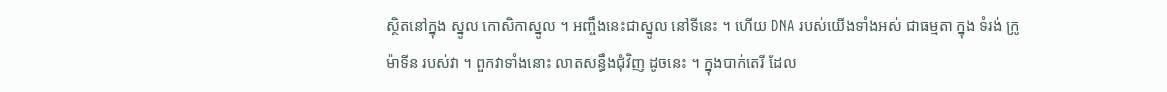ស្ថិតនៅក្នុង ស្នូល កោសិកាស្នូល ។ អញ្ចឹងនេះជាស្នូល នៅទីនេះ ។ ហើយ DNA របស់យើងទាំងអស់ ជាធម្មតា ក្នុង ទំរង់ ក្រូម៉ាទីន របស់វា ។ ពួកវាទាំងនោះ លាតសន្ធឹងជំុវិញ ដូចនេះ ។ ក្នុងបាក់តេរី ដែល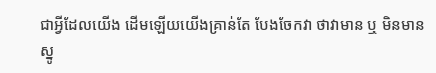ជាអ្វីដែលយើង ដើមឡើយយើងគ្រាន់តែ បែងចែកវា ថាវាមាន ឬ មិនមានស្នូ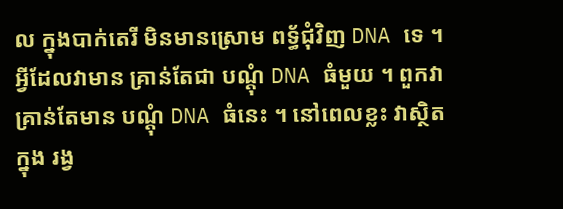ល ក្នុងបាក់តេរី មិនមានស្រោម ពទ្ធ័ជុំវិញ DNA ទេ ។ អ្វីដែលវាមាន គ្រាន់តែជា បណ្តុំ DNA ធំមួយ ។ ពួកវាគ្រាន់តែមាន បណ្តុំ DNA ធំនេះ ។ នៅពេលខ្លះ វាស្ថិតក្នុង រង្វ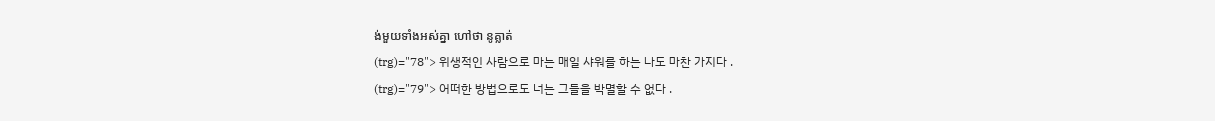ង់មួយទាំងអស់គ្នា ហៅថា នូគ្លាត់
(trg)="78"> 위생적인 사람으로 마는 매일 샤워를 하는 나도 마찬 가지다 .
(trg)="79"> 어떠한 방법으로도 너는 그들을 박멸할 수 없다 .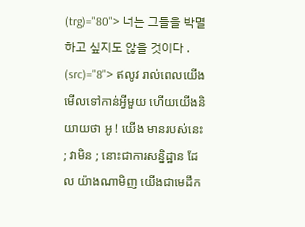(trg)="80"> 너는 그들을 박멸하고 싶지도 않을 것이다 .
(src)="8"> ឥលូវ រាល់ពេលយើងមើលទៅកាន់អ្វីមួយ ហើយយើងនិយាយថា អូ ! យើង មានរបស់នេះ ; វាមិន ; នោះជាការសន្និដ្ឋាន ដែល យ៉ាងណាមិញ យើងជាមេដឹក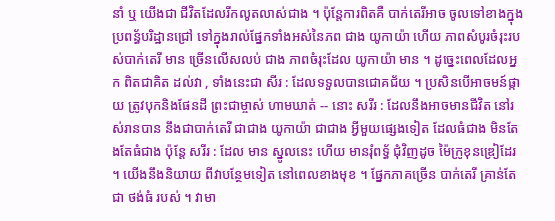នាំ ឬ យើងជា ជីវិតដែលរីកលូតលាស់ជាង ។ ប៉ុន្តែការពិតគឺ បាក់តេរីអាច ចូលទៅខាងក្នុង ប្រពន្ធ័បរិដ្ឋានជ្រៅ ទៅក្នុងរាល់ផ្នែកទាំងអស់នៃភព ជាង យូកាយ៉ា ហើយ ភាពសំបូរចំរុះរបស់បាក់តេរី មាន ច្រើនលើសលប់ ជាង ភាពចំរុះដែល យូកាយ៉ា មាន ។ ដូច្នេះពេលដែលអ្នក ពិតជាគិត ដល់វា , ទាំងនេះជា សីរ : ដែលទទួលបានជោគជ័យ ។ ប្រសិនបើអាចមន៍ផ្កាយ ត្រូវបុកនិងផែនដី ព្រះជាម្ចាស់ ហាមឃាត់ -- នោះ សរីរ : ដែលនឹងអាចមានជីវិត នៅរស់រានបាន នឹងជាបាក់តេរី ជាជាង យូកាយ៉ា ជាជាង អ្វីមួយផ្សេងទៀត ដែលធំជាង មិនតែងតែធំជាង ប៉ុន្តែ សរីរ : ដែល មាន ស្នូលនេះ ហើយ មានរុំពទ្ធ័ ជុំវិញដូច ម៉ៃក្រូខុនឌ្រៀដែរ ។ យើងនឹងនិយាយ ពីវាបន្ថែមទៀត នៅពេលខាងមុខ ។ ផ្នែកភាគច្រើន បាក់តេរី គ្រាន់តែជា ថង់ធំ របស់ ។ វាមា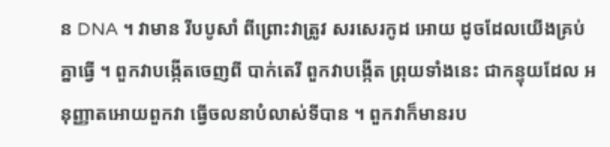ន DNA ។ វាមាន រីបបូសាំ ពីព្រោះវាត្រូវ សរសេរកូដ អោយ ដូចដែលយើងគ្រប់គ្នាធ្វើ ។ ពួកវាបង្កើតចេញពី បាក់តេរី ពួកវាបង្កើត ព្រុយទាំងនេះ ជាកន្ទុយដែល អនុញ្ញាតអោយពួកវា ធ្វើចលនាបំលាស់ទីបាន ។ ពួកវាក៏មានរប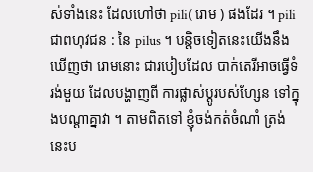ស់ទាំងនេះ ដែលហៅថា pili( រោម ) ផងដែរ ។ pili ជាពហុវជន : នៃ pilus ។ បន្តិចទៀតនេះយើងនឹងឃើញថា រោមនោះ ជារបៀបដែល បាក់តេរីអាចធ្វើទំរង់មួយ ដែលបង្ហាញពី ការផ្លាស់ប្តូរបស់ហ្សែន ទៅក្នុងបណ្តាគ្នាវា ។ តាមពិតទៅ ខ្ញុំចង់កត់ចំណាំ ត្រង់នេះប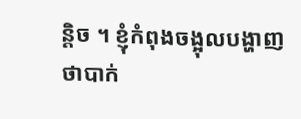ន្តិច ។ ខ្ញុំកំពុងចង្អុលបង្ហាញ ថាបាក់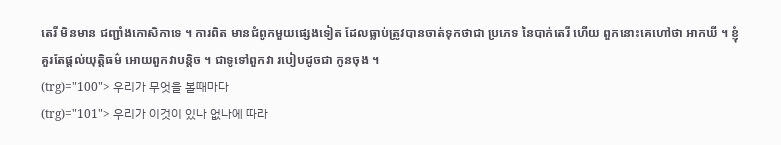តេរី មិនមាន ជញ្ជាំងកោសិកាទេ ។ ការពិត មានជំពូកមួយផ្សេងទៀត ដែលធ្លាប់ត្រូវបានចាត់ទុកថាជា ប្រភេទ នៃបាក់តេរី ហើយ ពួកនោះគេហៅថា អាកឃី ។ ខ្ញុំគួរតែផ្តល់យុត្តិធម៌ អោយពួកវាបន្តិច ។ ជាទូទៅពួកវា របៀបដូចជា កូនចុង ។
(trg)="100"> 우리가 무엇을 볼때마다
(trg)="101"> 우리가 이것이 있나 없나에 따라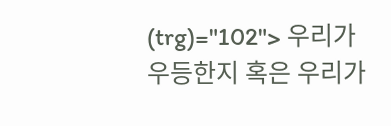(trg)="102"> 우리가 우등한지 혹은 우리가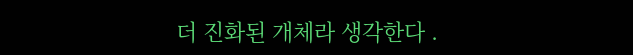더 진화된 개체라 생각한다 .